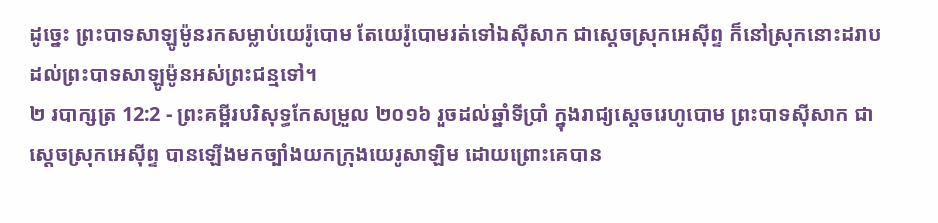ដូច្នេះ ព្រះបាទសាឡូម៉ូនរកសម្លាប់យេរ៉ូបោម តែយេរ៉ូបោមរត់ទៅឯស៊ីសាក ជាស្តេចស្រុកអេស៊ីព្ទ ក៏នៅស្រុកនោះដរាបដល់ព្រះបាទសាឡូម៉ូនអស់ព្រះជន្មទៅ។
២ របាក្សត្រ 12:2 - ព្រះគម្ពីរបរិសុទ្ធកែសម្រួល ២០១៦ រួចដល់ឆ្នាំទីប្រាំ ក្នុងរាជ្យស្តេចរេហូបោម ព្រះបាទស៊ីសាក ជាស្តេចស្រុកអេស៊ីព្ទ បានឡើងមកច្បាំងយកក្រុងយេរូសាឡិម ដោយព្រោះគេបាន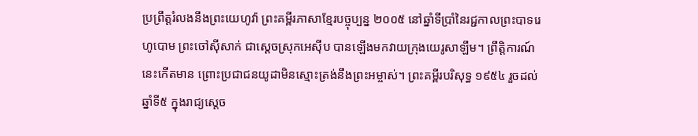ប្រព្រឹត្តរំលងនឹងព្រះយេហូវ៉ា ព្រះគម្ពីរភាសាខ្មែរបច្ចុប្បន្ន ២០០៥ នៅឆ្នាំទីប្រាំនៃរជ្ជកាលព្រះបាទរេហូបោម ព្រះចៅស៊ីសាក់ ជាស្ដេចស្រុកអេស៊ីប បានឡើងមកវាយក្រុងយេរូសាឡឹម។ ព្រឹត្តិការណ៍នេះកើតមាន ព្រោះប្រជាជនយូដាមិនស្មោះត្រង់នឹងព្រះអម្ចាស់។ ព្រះគម្ពីរបរិសុទ្ធ ១៩៥៤ រួចដល់ឆ្នាំទី៥ ក្នុងរាជ្យស្តេច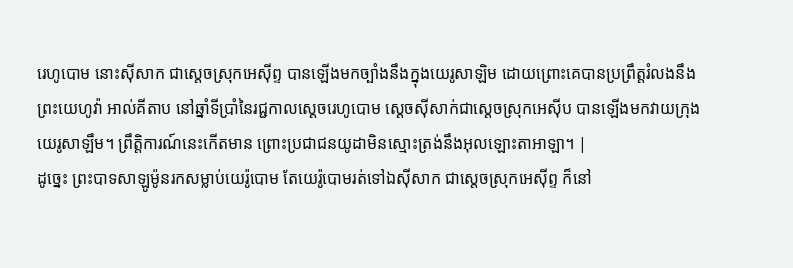រេហូបោម នោះស៊ីសាក ជាស្តេចស្រុកអេស៊ីព្ទ បានឡើងមកច្បាំងនឹងក្នុងយេរូសាឡិម ដោយព្រោះគេបានប្រព្រឹត្តរំលងនឹងព្រះយេហូវ៉ា អាល់គីតាប នៅឆ្នាំទីប្រាំនៃរជ្ជកាលស្តេចរេហូបោម ស្តេចស៊ីសាក់ជាស្តេចស្រុកអេស៊ីប បានឡើងមកវាយក្រុងយេរូសាឡឹម។ ព្រឹត្តិការណ៍នេះកើតមាន ព្រោះប្រជាជនយូដាមិនស្មោះត្រង់នឹងអុលឡោះតាអាឡា។ |
ដូច្នេះ ព្រះបាទសាឡូម៉ូនរកសម្លាប់យេរ៉ូបោម តែយេរ៉ូបោមរត់ទៅឯស៊ីសាក ជាស្តេចស្រុកអេស៊ីព្ទ ក៏នៅ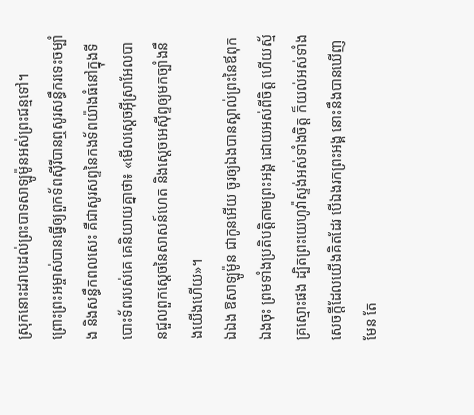ស្រុកនោះដរាបដល់ព្រះបាទសាឡូម៉ូនអស់ព្រះជន្មទៅ។
ព្រោះព្រះអម្ចាស់បានធ្វើឲ្យពួកទ័ពស៊ីរីបានឮសូរសន្ធឹករទេះចម្បាំង និងសន្ធឹកពលសេះ គឺជាសូរសព្ទនៃកងទ័ពយ៉ាងធំនៅក្នុងទីបោះទ័ពរបស់គេ គេនិយាយគ្នាថា៖ «មើលស្តេចអ៊ីស្រាអែលបានជួលពួកស្តេចនៃសាសន៍ហេត និងស្តេចអេស៊ីព្ទឲ្យមកច្បាំងនឹងយើងហើយ»។
ឯឯង ឱសាឡូម៉ូន ជាកូនអើយ ចូរឲ្យឯងបានស្គាល់ព្រះនៃឪពុកឯងចុះ ព្រមទាំងប្រតិបត្តិតាមព្រះអង្គ ដោយអស់ពីចិត្ត ហើយស្ម័គ្រស្មោះផង ដ្បិតព្រះយេហូវ៉ាស្ទង់អស់ទាំងចិត្ត ក៏យល់អស់ទាំងសេចក្ដីដែលយើងគិតដែរ បើឯងរកព្រះអង្គ នោះនឹងបានឃើញមែន តែ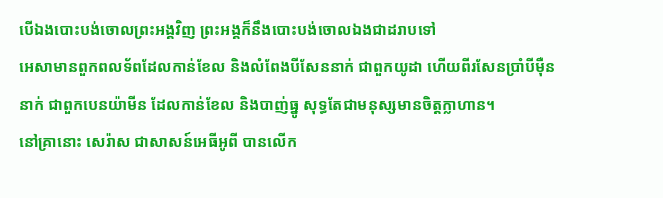បើឯងបោះបង់ចោលព្រះអង្គវិញ ព្រះអង្គក៏នឹងបោះបង់ចោលឯងជាដរាបទៅ
អេសាមានពួកពលទ័ពដែលកាន់ខែល និងលំពែងបីសែននាក់ ជាពួកយូដា ហើយពីរសែនប្រាំបីម៉ឺននាក់ ជាពួកបេនយ៉ាមីន ដែលកាន់ខែល និងបាញ់ធ្នូ សុទ្ធតែជាមនុស្សមានចិត្តក្លាហាន។
នៅគ្រានោះ សេរ៉ាស ជាសាសន៍អេធីអូពី បានលើក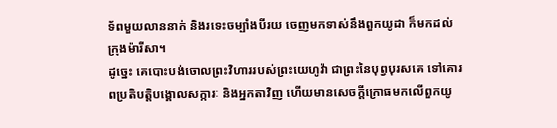ទ័ពមួយលាននាក់ និងរទេះចម្បាំងបីរយ ចេញមកទាស់នឹងពួកយូដា ក៏មកដល់ក្រុងម៉ារីសា។
ដូច្នេះ គេបោះបង់ចោលព្រះវិហាររបស់ព្រះយេហូវ៉ា ជាព្រះនៃបុព្វបុរសគេ ទៅគោរពប្រតិបត្តិបង្គោលសក្ការៈ និងអ្នកតាវិញ ហើយមានសេចក្ដីក្រោធមកលើពួកយូ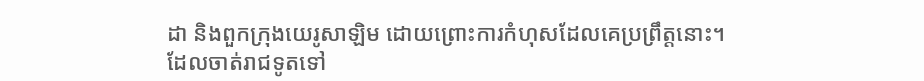ដា និងពួកក្រុងយេរូសាឡិម ដោយព្រោះការកំហុសដែលគេប្រព្រឹត្តនោះ។
ដែលចាត់រាជទូតទៅ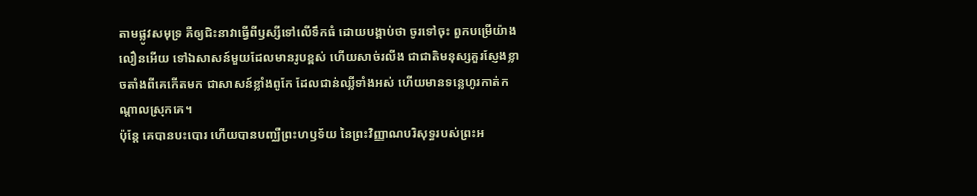តាមផ្លូវសមុទ្រ គឺឲ្យជិះនាវាធ្វើពីឫស្សីទៅលើទឹកធំ ដោយបង្គាប់ថា ចូរទៅចុះ ពួកបម្រើយ៉ាងលឿនអើយ ទៅឯសាសន៍មួយដែលមានរូបខ្ពស់ ហើយសាច់រលីង ជាជាតិមនុស្សគួរស្ញែងខ្លាចតាំងពីគេកើតមក ជាសាសន៍ខ្លាំងពូកែ ដែលជាន់ឈ្លីទាំងអស់ ហើយមានទន្លេហូរកាត់កណ្ដាលស្រុកគេ។
ប៉ុន្តែ គេបានបះបោរ ហើយបានបញ្ឈឺព្រះហឫទ័យ នៃព្រះវិញ្ញាណបរិសុទ្ធរបស់ព្រះអ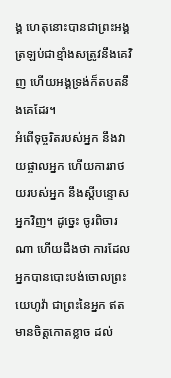ង្គ ហេតុនោះបានជាព្រះអង្គត្រឡប់ជាខ្មាំងសត្រូវនឹងគេវិញ ហើយអង្គទ្រង់ក៏តបតនឹងគេដែរ។
អំពើទុច្ចរិតរបស់អ្នក នឹងវាយផ្ចាលអ្នក ហើយការរាថយរបស់អ្នក នឹងស្ដីបន្ទោសអ្នកវិញ។ ដូច្នេះ ចូរពិចារណា ហើយដឹងថា ការដែលអ្នកបានបោះបង់ចោលព្រះយេហូវ៉ា ជាព្រះនៃអ្នក ឥតមានចិត្តកោតខ្លាច ដល់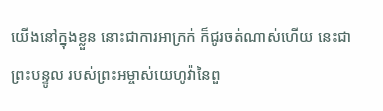យើងនៅក្នុងខ្លួន នោះជាការអាក្រក់ ក៏ជូរចត់ណាស់ហើយ នេះជាព្រះបន្ទូល របស់ព្រះអម្ចាស់យេហូវ៉ានៃពួ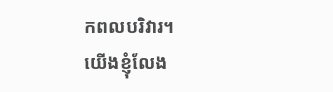កពលបរិវារ។
យើងខ្ញុំលែង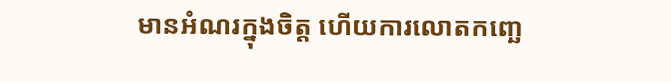មានអំណរក្នុងចិត្ត ហើយការលោតកញ្ឆេ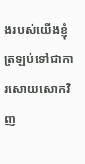ងរបស់យើងខ្ញុំ ត្រឡប់ទៅជាការសោយសោកវិញ